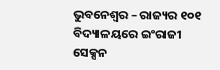ଭୁବନେଶ୍ୱର – ରାଜ୍ୟର ୧୦୧ ବିଦ୍ୟାଳୟରେ ଇଂରାଜୀ ସେକ୍ସନ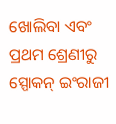ଖୋଲିବା ଏବଂ ପ୍ରଥମ ଶ୍ରେଣୀରୁ ସ୍ପୋକନ୍ ଇଂରାଜୀ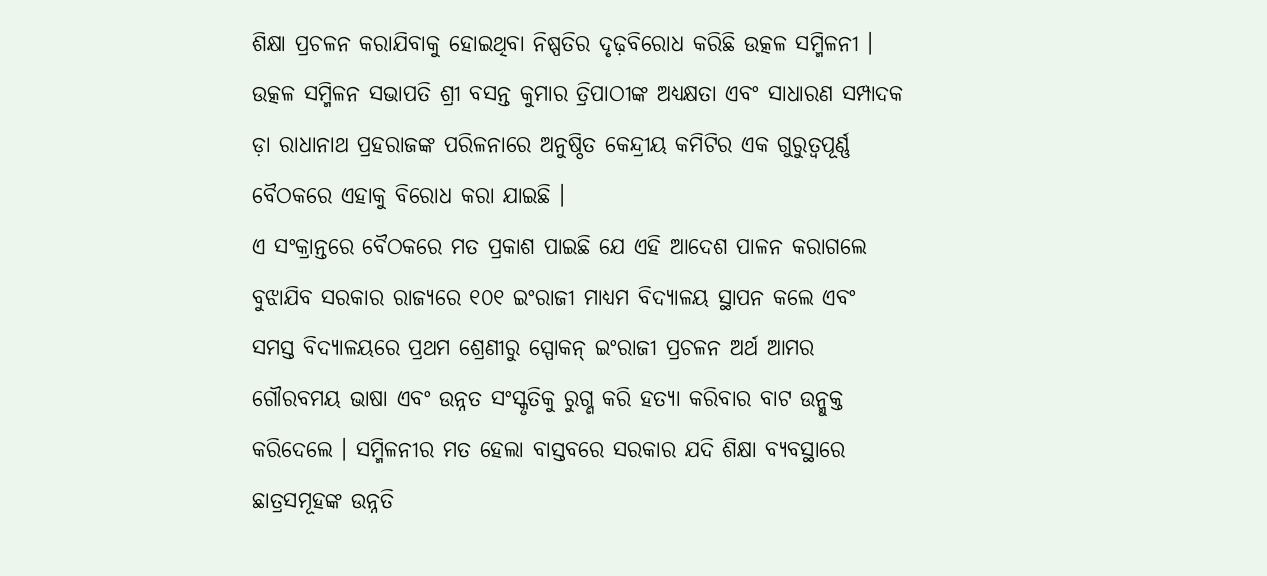ଶିକ୍ଷା ପ୍ରଚଳନ କରାଯିବାକୁ ହୋଇଥିବା ନିଷ୍ପତିର ଦୃଢ଼ବିରୋଧ କରିଛି ଉତ୍କଳ ସମ୍ମିଳନୀ । ଉତ୍କଳ ସମ୍ମିଳନ ସଭାପତି ଶ୍ରୀ ବସନ୍ତ କୁମାର ତ୍ରିପାଠୀଙ୍କ ଅଧ୍ୟକ୍ଷତା ଏବଂ ସାଧାରଣ ସମ୍ପାଦକ ଡ଼ା ରାଧାନାଥ ପ୍ରହରାଜଙ୍କ ପରିଳନାରେ ଅନୁଷ୍ଠିତ କେନ୍ଦ୍ରୀୟ କମିଟିର ଏକ ଗୁରୁତ୍ୱପୂର୍ଣ୍ଣ ବୈଠକରେ ଏହାକୁ ବିରୋଧ କରା ଯାଇଛି ।
ଏ ସଂକ୍ରାନ୍ତରେ ବୈଠକରେ ମତ ପ୍ରକାଶ ପାଇଛି ଯେ ଏହି ଆଦେଶ ପାଳନ କରାଗଲେ ବୁଝାଯିବ ସରକାର ରାଜ୍ୟରେ ୧୦୧ ଇଂରାଜୀ ମାଧ୍ୟମ ବିଦ୍ୟାଳୟ ସ୍ଥାପନ କଲେ ଏବଂ ସମସ୍ତ ବିଦ୍ୟାଳୟରେ ପ୍ରଥମ ଶ୍ରେଣୀରୁ ସ୍ପୋକନ୍ ଇଂରାଜୀ ପ୍ରଚଳନ ଅର୍ଥ ଆମର ଗୌରବମୟ ଭାଷା ଏବଂ ଉନ୍ନତ ସଂସ୍କୃତିକୁ ରୁଗ୍ଣ କରି ହତ୍ୟା କରିବାର ବାଟ ଉନ୍ମୁକ୍ତ କରିଦେଲେ । ସମ୍ମିଳନୀର ମତ ହେଲା ବାସ୍ତବରେ ସରକାର ଯଦି ଶିକ୍ଷା ବ୍ୟବସ୍ଥାରେ ଛାତ୍ରସମୂହଙ୍କ ଉନ୍ନତି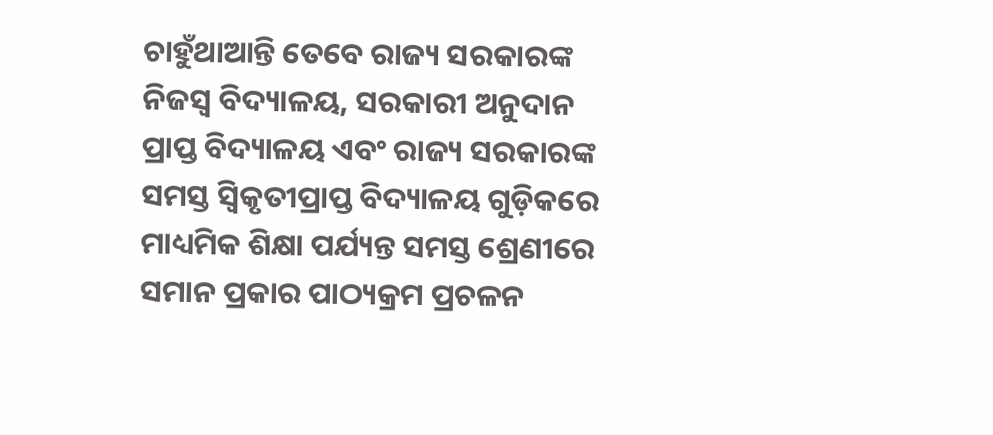ଚାହୁଁଥାଆନ୍ତି ତେବେ ରାଜ୍ୟ ସରକାରଙ୍କ ନିଜସ୍ୱ ବିଦ୍ୟାଳୟ, ସରକାରୀ ଅନୁଦାନ ପ୍ରାପ୍ତ ବିଦ୍ୟାଳୟ ଏବଂ ରାଜ୍ୟ ସରକାରଙ୍କ ସମସ୍ତ ସ୍ୱିକୃତୀପ୍ରାପ୍ତ ବିଦ୍ୟାଳୟ ଗୁଡ଼ିକରେ ମାଧ୍ୟମିକ ଶିକ୍ଷା ପର୍ଯ୍ୟନ୍ତ ସମସ୍ତ ଶ୍ରେଣୀରେ ସମାନ ପ୍ରକାର ପାଠ୍ୟକ୍ରମ ପ୍ରଚଳନ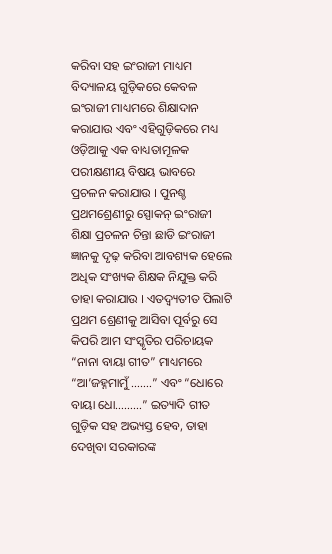କରିବା ସହ ଇଂରାଜୀ ମାଧ୍ୟମ ବିଦ୍ୟାଳୟ ଗୁଡ଼ିକରେ କେବଳ ଇଂରାଜୀ ମାଧ୍ୟମରେ ଶିକ୍ଷାଦାନ କରାଯାଉ ଏବଂ ଏହିଗୁଡ଼ିକରେ ମଧ୍ୟ ଓଡ଼ିଆକୁ ଏକ ବାଧ୍ୟତାମୂଳକ ପରୀକ୍ଷଣୀୟ ବିଷୟ ଭାବରେ ପ୍ରଚଳନ କରାଯାଉ । ପୁନଶ୍ଚ ପ୍ରଥମଶ୍ରେଣୀରୁ ସ୍ପୋକନ୍ ଇଂରାଜୀ ଶିକ୍ଷା ପ୍ରଚଳନ ଚିନ୍ତା ଛାଡି ଇଂରାଜୀ ଜ୍ଞାନକୁ ଦୃଢ଼ କରିବା ଆବଶ୍ୟକ ହେଲେ ଅଧିକ ସଂଖ୍ୟକ ଶିକ୍ଷକ ନିଯୁକ୍ତ କରି ତାହା କରାଯାଉ । ଏତଦ୍ବ୍ୟତୀତ ପିଲାଟି ପ୍ରଥମ ଶ୍ରେଣୀକୁ ଆସିବା ପୂର୍ବରୁ ସେ କିପରି ଆମ ସଂସ୍କୃତିର ପରିଚାୟକ “ନାନା ବାୟା ଗୀତ” ମାଧ୍ୟମରେ “ଆ’ଜହ୍ନମାମୁଁ …….” ଏବଂ “ଧୋରେ ବାୟା ଧୋ………” ଇତ୍ୟାଦି ଗୀତ ଗୁଡ଼ିକ ସହ ଅଭ୍ୟସ୍ତ ହେବ, ତାହା ଦେଖିବା ସରକାରଙ୍କ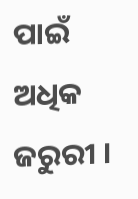ପାଇଁ ଅଧିକ ଜରୁରୀ ।